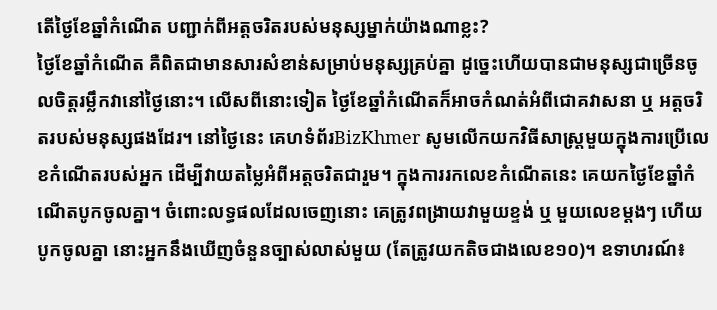តើថ្ងៃខែឆ្នាំកំណើត បញ្ជាក់ពីអត្តចរិតរបស់មនុស្សម្នាក់យ៉ាងណាខ្លះ?
ថ្ងៃខែឆ្នាំកំណើត គឺពិតជាមានសារសំខាន់សម្រាប់មនុស្សគ្រប់គ្នា ដូច្នេះហើយបានជាមនុស្សជាច្រើនចូលចិត្តរម្លឹកវានៅថ្ងៃនោះ។ លើសពីនោះទៀត ថ្ងៃខែឆ្នាំកំណើតក៏អាចកំណត់អំពីជោគវាសនា ឬ អត្តចរិតរបស់មនុស្សផងដែរ។ នៅថ្ងៃនេះ គេហទំព័រBizKhmer សូមលើកយកវិធីសាស្ត្រមួយក្នុងការប្រើលេខកំណើតរបស់អ្នក ដើម្បីវាយតម្លៃអំពីអត្តចរិតជារួម។ ក្នុងការរកលេខកំណើតនេះ គេយកថ្ងៃខែឆ្នាំកំណើតបូកចូលគ្នា។ ចំពោះលទ្ធផលដែលចេញនោះ គេត្រូវពង្រាយវាមួយខ្ទង់ ឬ មួយលេខម្តងៗ ហើយបូកចូលគ្នា នោះអ្នកនឹងឃើញចំនួនច្បាស់លាស់មួយ (តែត្រូវយកតិចជាងលេខ១០)។ ឧទាហរណ៍៖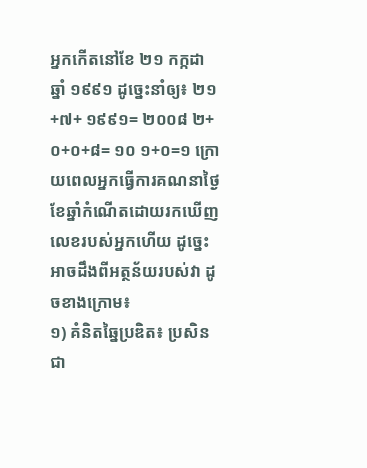អ្នកកើតនៅខែ ២១ កក្កដា ឆ្នាំ ១៩៩១ ដូច្នេះនាំឲ្យ៖ ២១+៧+ ១៩៩១= ២០០៨ ២+០+០+៨= ១០ ១+០=១ ក្រោយពេលអ្នកធ្វើការគណនាថ្ងៃខែឆ្នាំកំណើតដោយរកឃើញលេខរបស់អ្នកហើយ ដូច្នេះអាចដឹងពីអត្ថន័យរបស់វា ដូចខាងក្រោម៖
១) គំនិតឆ្នៃប្រឌិត៖ ប្រសិនជា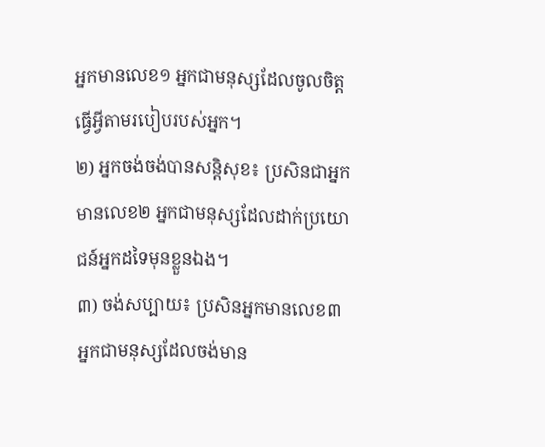អ្នកមានលេខ១ អ្នកជាមនុស្សដែលចូលចិត្តធ្វើអ្វីតាមរបៀបរបស់អ្នក។
២) អ្នកចង់ចង់បានសន្តិសុខ៖ ប្រសិនជាអ្នកមានលេខ២ អ្នកជាមនុស្សដែលដាក់ប្រយោជន៍អ្នកដទៃមុនខ្លួនឯង។
៣) ចង់សប្បាយ៖ ប្រសិនអ្នកមានលេខ៣ អ្នកជាមនុស្សដែលចង់មាន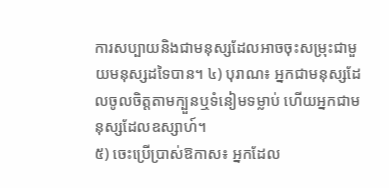ការសប្បាយនិងជាមនុស្សដែលអាចចុះសម្រុះជាមួយមនុស្សដទៃបាន។ ៤) បុរាណ៖ អ្នកជាមនុស្សដែលចូលចិត្តតាមក្បួនឬទំនៀមទម្លាប់ ហើយអ្នកជាមនុស្សដែលឧស្សាហ៍។
៥) ចេះប្រើប្រាស់ឱកាស៖ អ្នកដែល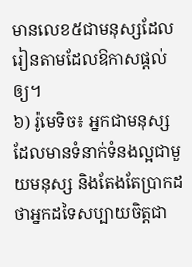មានលេខ៥ជាមនុស្សដែលរៀនតាមដែលឱកាសផ្តល់ឲ្យ។
៦) រ៉ូមេទិច៖ អ្នកជាមនុស្សដែលមានទំនាក់ទំនងល្អជាមួយមនុស្ស និងតែងតែប្រាកដថាអ្នកដទៃសប្បាយចិត្តជា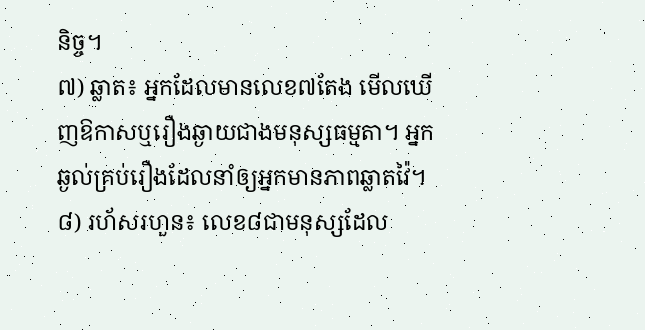និច្ច។
៧) ឆ្លាត៖ អ្នកដែលមានលេខ៧តែង មើលឃើញឱកាសឬរឿងឆ្ងាយជាងមនុស្សធម្មតា។ អ្នកឆ្ងល់គ្រប់រឿងដែលនាំឲ្យអ្នកមានភាពឆ្លាតវ៉ៃ។ ៨) រហ័សរហួន៖ លេខ៨ជាមនុស្សដែល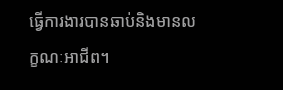ធ្វើការងារបានឆាប់និងមានលក្ខណៈអាជីព។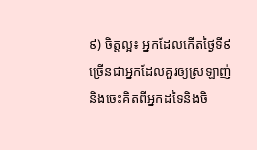៩) ចិត្តល្អ៖ អ្នកដែលកើតថ្ងៃទី៩ច្រើនជាអ្នកដែលគួរឲ្យស្រឡាញ់និងចេះគិតពីអ្នកដទៃនិងចិ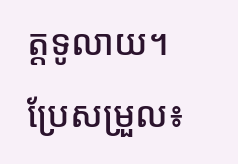ត្តទូលាយ។
ប្រែសម្រួល៖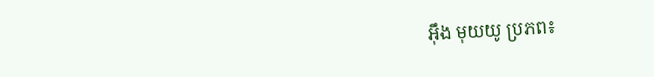អុឹង មុយយូ ប្រភព៖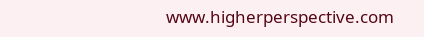www.higherperspective.com